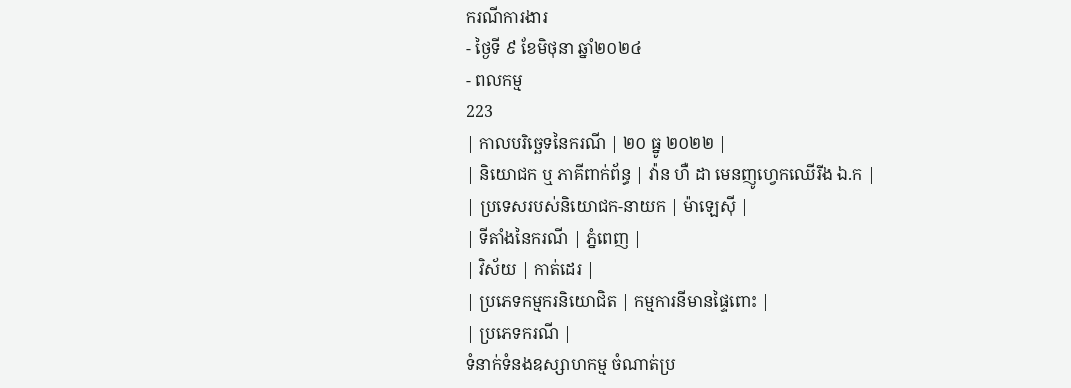ករណីការងារ
- ថ្ងៃទី ៩ ខែមិថុនា ឆ្នាំ២០២៤
- ពលកម្ម
223
| កាលបរិច្ឆេទនៃករណី | ២០ ធ្នូ ២០២២ |
| និយោជក ឬ ភាគីពាក់ព័ន្ធ | វ៉ាន ហឺ ដា មេនញូហ្វេកឈើរីង ឯ.ក |
| ប្រទេសរបស់និយោជក-នាយក | ម៉ាឡេស៊ី |
| ទីតាំងនៃករណី | ភ្នំពេញ |
| វិស័យ | កាត់ដេរ |
| ប្រភេទកម្មករនិយោជិត | កម្មការនីមានផ្ទៃពោះ |
| ប្រភេទករណី |
ទំនាក់ទំនងឧស្សាហកម្ម ចំណាត់ប្រ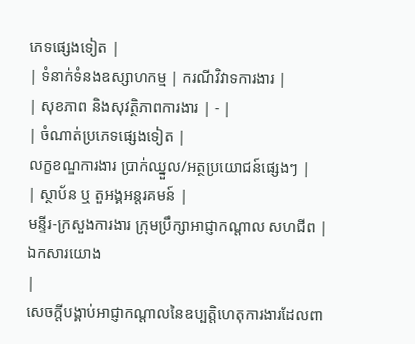ភេទផ្សេងទៀត |
| ទំនាក់ទំនងឧស្សាហកម្ម | ករណីវិវាទការងារ |
| សុខភាព និងសុវត្ថិភាពការងារ | - |
| ចំណាត់ប្រភេទផ្សេងទៀត |
លក្ខខណ្ឌការងារ ប្រាក់ឈ្នួល/អត្ថប្រយោជន៍ផ្សេងៗ |
| ស្ថាប័ន ឬ តួអង្គអន្តរគមន៍ |
មន្ទីរ-ក្រសួងការងារ ក្រុមប្រឹក្សាអាជ្ញាកណ្តាល សហជីព |
ឯកសារយោង
|
សេចក្ដីបង្គាប់អាជ្ញាកណ្ដាលនៃឧប្បត្តិហេតុការងារដែលពា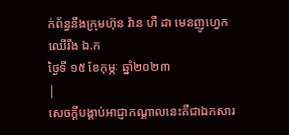ក់ព័ន្ធនឹងក្រុមហ៊ុន វ៉ាន ហឺ ដា មេនញូហ្វេកឈើរីង ឯ.ក
ថ្ងៃទី ១៥ ខែកុម្ភៈ ឆ្នាំ២០២៣
|
សេចក្ដីបង្គាប់អាជ្ញាកណ្ដាលនេះគឺជាឯកសារ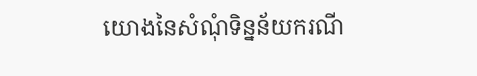យោងនៃសំណុំទិន្នន័យករណី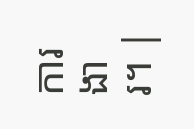ការងារ។ |